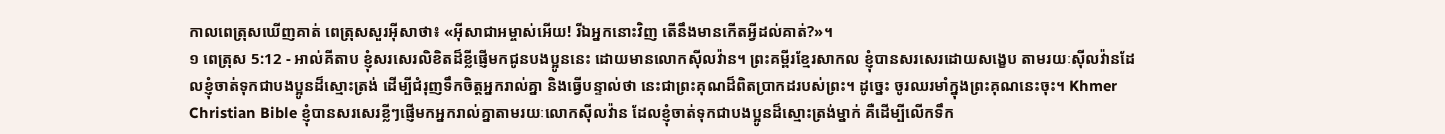កាលពេត្រុសឃើញគាត់ ពេត្រុសសួរអ៊ីសាថា៖ «អ៊ីសាជាអម្ចាស់អើយ! រីឯអ្នកនោះវិញ តើនឹងមានកើតអ្វីដល់គាត់?»។
១ ពេត្រុស 5:12 - អាល់គីតាប ខ្ញុំសរសេរលិខិតដ៏ខ្លីផ្ញើមកជូនបងប្អូននេះ ដោយមានលោកស៊ីលវ៉ាន។ ព្រះគម្ពីរខ្មែរសាកល ខ្ញុំបានសរសេរដោយសង្ខេប តាមរយៈស៊ីលវ៉ានដែលខ្ញុំចាត់ទុកជាបងប្អូនដ៏ស្មោះត្រង់ ដើម្បីជំរុញទឹកចិត្តអ្នករាល់គ្នា និងធ្វើបន្ទាល់ថា នេះជាព្រះគុណដ៏ពិតប្រាកដរបស់ព្រះ។ ដូច្នេះ ចូរឈរមាំក្នុងព្រះគុណនេះចុះ។ Khmer Christian Bible ខ្ញុំបានសរសេរខ្លីៗផ្ញើមកអ្នករាល់គ្នាតាមរយៈលោកស៊ីលវ៉ាន ដែលខ្ញុំចាត់ទុកជាបងប្អូនដ៏ស្មោះត្រង់ម្នាក់ គឺដើម្បីលើកទឹក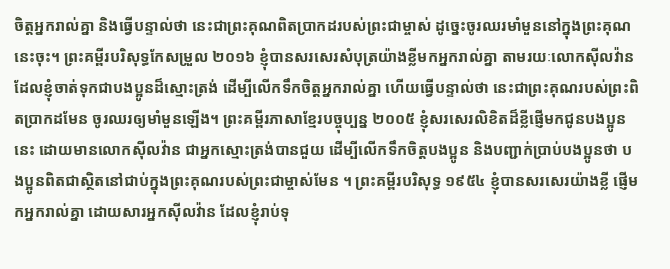ចិត្ដអ្នករាល់គ្នា និងធ្វើបន្ទាល់ថា នេះជាព្រះគុណពិតប្រាកដរបស់ព្រះជាម្ចាស់ ដូច្នេះចូរឈរមាំមួននៅក្នុងព្រះគុណនេះចុះ។ ព្រះគម្ពីរបរិសុទ្ធកែសម្រួល ២០១៦ ខ្ញុំបានសរសេរសំបុត្រយ៉ាងខ្លីមកអ្នករាល់គ្នា តាមរយៈលោកស៊ីលវ៉ាន ដែលខ្ញុំចាត់ទុកជាបងប្អូនដ៏ស្មោះត្រង់ ដើម្បីលើកទឹកចិត្តអ្នករាល់គ្នា ហើយធ្វើបន្ទាល់ថា នេះជាព្រះគុណរបស់ព្រះពិតប្រាកដមែន ចូរឈរឲ្យមាំមួនឡើង។ ព្រះគម្ពីរភាសាខ្មែរបច្ចុប្បន្ន ២០០៥ ខ្ញុំសរសេរលិខិតដ៏ខ្លីផ្ញើមកជូនបងប្អូននេះ ដោយមានលោកស៊ីលវ៉ាន ជាអ្នកស្មោះត្រង់បានជួយ ដើម្បីលើកទឹកចិត្តបងប្អូន និងបញ្ជាក់ប្រាប់បងប្អូនថា បងប្អូនពិតជាស្ថិតនៅជាប់ក្នុងព្រះគុណរបស់ព្រះជាម្ចាស់មែន ។ ព្រះគម្ពីរបរិសុទ្ធ ១៩៥៤ ខ្ញុំបានសរសេរយ៉ាងខ្លី ផ្ញើមកអ្នករាល់គ្នា ដោយសារអ្នកស៊ីលវ៉ាន ដែលខ្ញុំរាប់ទុ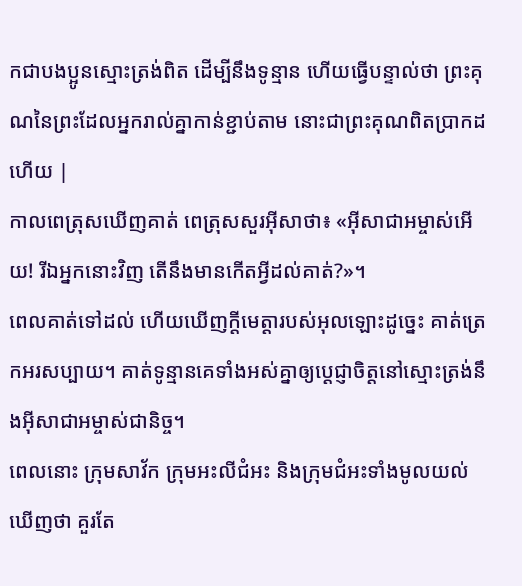កជាបងប្អូនស្មោះត្រង់ពិត ដើម្បីនឹងទូន្មាន ហើយធ្វើបន្ទាល់ថា ព្រះគុណនៃព្រះដែលអ្នករាល់គ្នាកាន់ខ្ជាប់តាម នោះជាព្រះគុណពិតប្រាកដហើយ |
កាលពេត្រុសឃើញគាត់ ពេត្រុសសួរអ៊ីសាថា៖ «អ៊ីសាជាអម្ចាស់អើយ! រីឯអ្នកនោះវិញ តើនឹងមានកើតអ្វីដល់គាត់?»។
ពេលគាត់ទៅដល់ ហើយឃើញក្តីមេត្តារបស់អុលឡោះដូច្នេះ គាត់ត្រេកអរសប្បាយ។ គាត់ទូន្មានគេទាំងអស់គ្នាឲ្យប្ដេជ្ញាចិត្ដនៅស្មោះត្រង់នឹងអ៊ីសាជាអម្ចាស់ជានិច្ច។
ពេលនោះ ក្រុមសាវ័ក ក្រុមអះលីជំអះ និងក្រុមជំអះទាំងមូលយល់ឃើញថា គួរតែ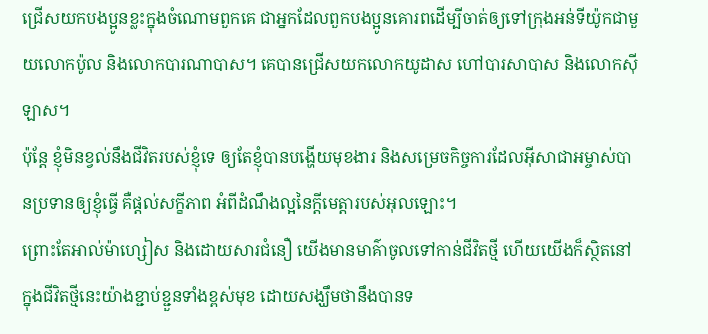ជ្រើសយកបងប្អូនខ្លះក្នុងចំណោមពួកគេ ជាអ្នកដែលពួកបងប្អូនគោរពដើម្បីចាត់ឲ្យទៅក្រុងអន់ទីយ៉ូកជាមួយលោកប៉ូល និងលោកបារណាបាស។ គេបានជ្រើសយកលោកយូដាស ហៅបារសាបាស និងលោកស៊ីឡាស។
ប៉ុន្ដែ ខ្ញុំមិនខ្វល់នឹងជីវិតរបស់ខ្ញុំទេ ឲ្យតែខ្ញុំបានបង្ហើយមុខងារ និងសម្រេចកិច្ចការដែលអ៊ីសាជាអម្ចាស់បានប្រទានឲ្យខ្ញុំធ្វើ គឺផ្ដល់សក្ខីភាព អំពីដំណឹងល្អនៃក្តីមេត្តារបស់អុលឡោះ។
ព្រោះតែអាល់ម៉ាហ្សៀស និងដោយសារជំនឿ យើងមានមាគ៌ាចូលទៅកាន់ជីវិតថ្មី ហើយយើងក៏ស្ថិតនៅក្នុងជីវិតថ្មីនេះយ៉ាងខ្ជាប់ខ្ជួនទាំងខ្ពស់មុខ ដោយសង្ឃឹមថានឹងបានទ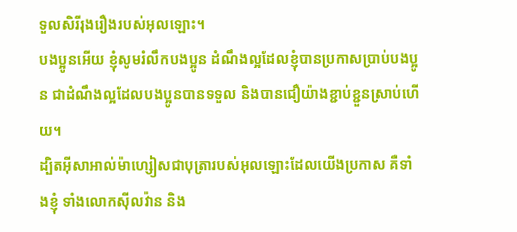ទួលសិរីរុងរឿងរបស់អុលឡោះ។
បងប្អូនអើយ ខ្ញុំសូមរំលឹកបងប្អូន ដំណឹងល្អដែលខ្ញុំបានប្រកាសប្រាប់បងប្អូន ជាដំណឹងល្អដែលបងប្អូនបានទទួល និងបានជឿយ៉ាងខ្ជាប់ខ្ជួនស្រាប់ហើយ។
ដ្បិតអ៊ីសាអាល់ម៉ាហ្សៀសជាបុត្រារបស់អុលឡោះដែលយើងប្រកាស គឺទាំងខ្ញុំ ទាំងលោកស៊ីលវ៉ាន និង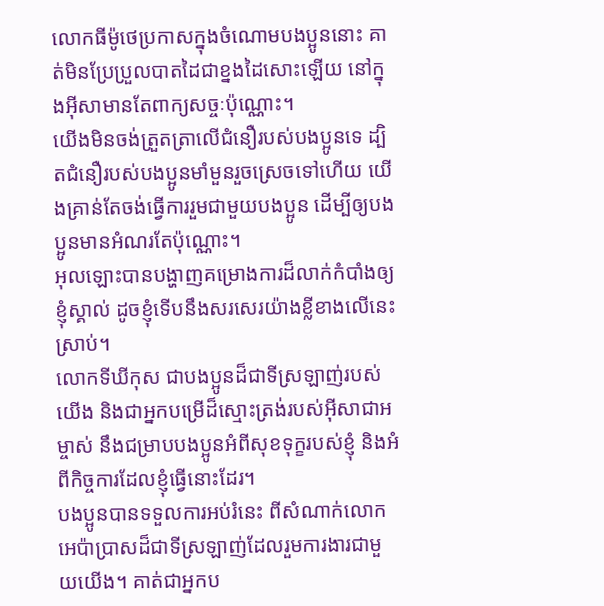លោកធីម៉ូថេប្រកាសក្នុងចំណោមបងប្អូននោះ គាត់មិនប្រែប្រួលបាតដៃជាខ្នងដៃសោះឡើយ នៅក្នុងអ៊ីសាមានតែពាក្យសច្ចៈប៉ុណ្ណោះ។
យើងមិនចង់ត្រួតត្រាលើជំនឿរបស់បងប្អូនទេ ដ្បិតជំនឿរបស់បងប្អូនមាំមួនរួចស្រេចទៅហើយ យើងគ្រាន់តែចង់ធ្វើការរួមជាមួយបងប្អូន ដើម្បីឲ្យបងប្អូនមានអំណរតែប៉ុណ្ណោះ។
អុលឡោះបានបង្ហាញគម្រោងការដ៏លាក់កំបាំងឲ្យខ្ញុំស្គាល់ ដូចខ្ញុំទើបនឹងសរសេរយ៉ាងខ្លីខាងលើនេះស្រាប់។
លោកទីឃីកុស ជាបងប្អូនដ៏ជាទីស្រឡាញ់របស់យើង និងជាអ្នកបម្រើដ៏ស្មោះត្រង់របស់អ៊ីសាជាអម្ចាស់ នឹងជម្រាបបងប្អូនអំពីសុខទុក្ខរបស់ខ្ញុំ និងអំពីកិច្ចការដែលខ្ញុំធ្វើនោះដែរ។
បងប្អូនបានទទួលការអប់រំនេះ ពីសំណាក់លោកអេប៉ាប្រាសដ៏ជាទីស្រឡាញ់ដែលរួមការងារជាមួយយើង។ គាត់ជាអ្នកប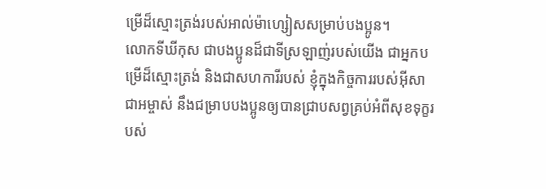ម្រើដ៏ស្មោះត្រង់របស់អាល់ម៉ាហ្សៀសសម្រាប់បងប្អូន។
លោកទីឃីកុស ជាបងប្អូនដ៏ជាទីស្រឡាញ់របស់យើង ជាអ្នកបម្រើដ៏ស្មោះត្រង់ និងជាសហការីរបស់ ខ្ញុំក្នុងកិច្ចការរបស់អ៊ីសាជាអម្ចាស់ នឹងជម្រាបបងប្អូនឲ្យបានជ្រាបសព្វគ្រប់អំពីសុខទុក្ខរបស់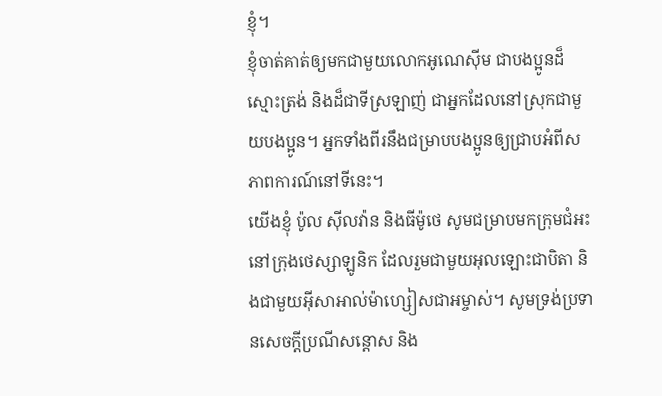ខ្ញុំ។
ខ្ញុំចាត់គាត់ឲ្យមកជាមួយលោកអូណេស៊ីម ជាបងប្អូនដ៏ស្មោះត្រង់ និងដ៏ជាទីស្រឡាញ់ ជាអ្នកដែលនៅស្រុកជាមួយបងប្អូន។ អ្នកទាំងពីរនឹងជម្រាបបងប្អូនឲ្យជ្រាបអំពីសភាពការណ៍នៅទីនេះ។
យើងខ្ញុំ ប៉ូល ស៊ីលវ៉ាន និងធីម៉ូថេ សូមជម្រាបមកក្រុមជំអះនៅក្រុងថេស្សាឡូនិក ដែលរួមជាមួយអុលឡោះជាបិតា និងជាមួយអ៊ីសាអាល់ម៉ាហ្សៀសជាអម្ចាស់។ សូមទ្រង់ប្រទានសេចក្តីប្រណីសន្តោស និង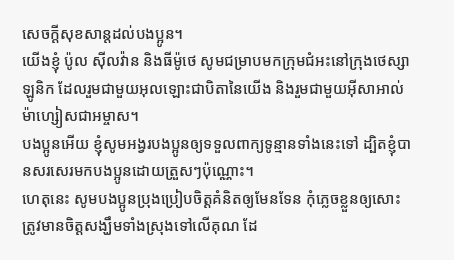សេចក្ដីសុខសាន្ដដល់បងប្អូន។
យើងខ្ញុំ ប៉ូល ស៊ីលវ៉ាន និងធីម៉ូថេ សូមជម្រាបមកក្រុមជំអះនៅក្រុងថេស្សាឡូនិក ដែលរួមជាមួយអុលឡោះជាបិតានៃយើង និងរួមជាមួយអ៊ីសាអាល់ម៉ាហ្សៀសជាអម្ចាស។
បងប្អូនអើយ ខ្ញុំសូមអង្វរបងប្អូនឲ្យទទួលពាក្យទូន្មានទាំងនេះទៅ ដ្បិតខ្ញុំបានសរសេរមកបងប្អូនដោយត្រួសៗប៉ុណ្ណោះ។
ហេតុនេះ សូមបងប្អូនប្រុងប្រៀបចិត្ដគំនិតឲ្យមែនទែន កុំភ្លេចខ្លួនឲ្យសោះ ត្រូវមានចិត្ដសង្ឃឹមទាំងស្រុងទៅលើគុណ ដែ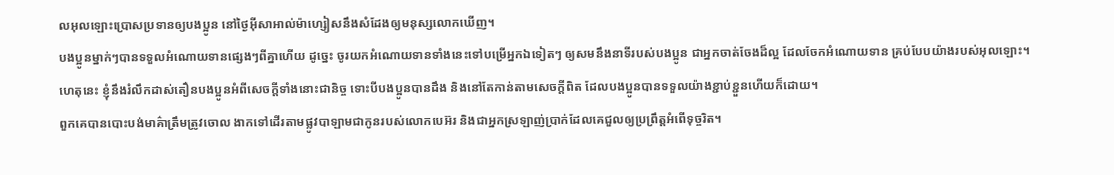លអុលឡោះប្រោសប្រទានឲ្យបងប្អូន នៅថ្ងៃអ៊ីសាអាល់ម៉ាហ្សៀសនឹងសំដែងឲ្យមនុស្សលោកឃើញ។
បងប្អូនម្នាក់ៗបានទទួលអំណោយទានផ្សេងៗពីគ្នាហើយ ដូច្នេះ ចូរយកអំណោយទានទាំងនេះទៅបម្រើអ្នកឯទៀតៗ ឲ្យសមនឹងនាទីរបស់បងប្អូន ជាអ្នកចាត់ចែងដ៏ល្អ ដែលចែកអំណោយទាន គ្រប់បែបយ៉ាងរបស់អុលឡោះ។
ហេតុនេះ ខ្ញុំនឹងរំលឹកដាស់តឿនបងប្អូនអំពីសេចក្ដីទាំងនោះជានិច្ច ទោះបីបងប្អូនបានដឹង និងនៅតែកាន់តាមសេចក្ដីពិត ដែលបងប្អូនបានទទួលយ៉ាងខ្ជាប់ខ្ជួនហើយក៏ដោយ។
ពួកគេបានបោះបង់មាគ៌ាត្រឹមត្រូវចោល ងាកទៅដើរតាមផ្លូវបាឡាមជាកូនរបស់លោកបេអ៊រ និងជាអ្នកស្រឡាញ់ប្រាក់ដែលគេជួលឲ្យប្រព្រឹត្ដអំពើទុច្ចរិត។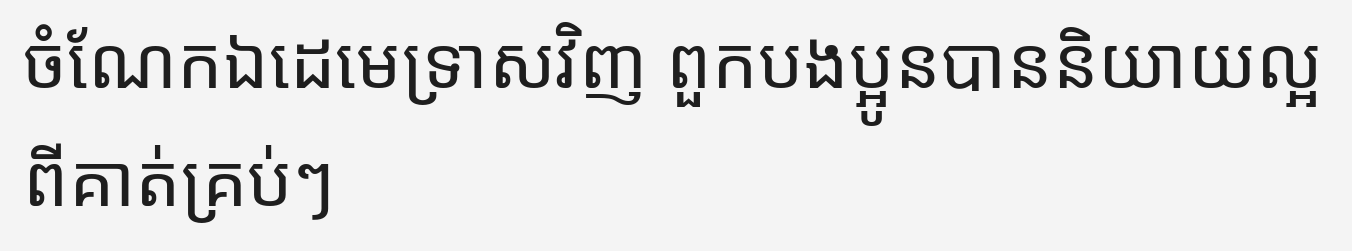ចំណែកឯដេមេទ្រាសវិញ ពួកបងប្អូនបាននិយាយល្អពីគាត់គ្រប់ៗ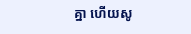គ្នា ហើយសូ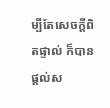ម្បីតែសេចក្ដីពិតផ្ទាល់ ក៏បានផ្ដល់ស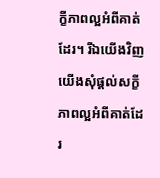ក្ខីភាពល្អអំពីគាត់ដែរ។ រីឯយើងវិញ យើងសុំផ្ដល់សក្ខីភាពល្អអំពីគាត់ដែរ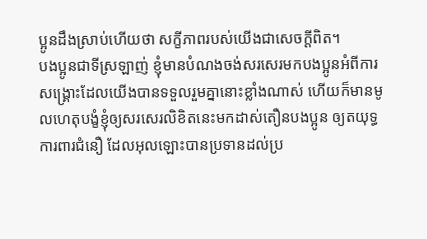ប្អូនដឹងស្រាប់ហើយថា សក្ខីភាពរបស់យើងជាសេចក្ដីពិត។
បងប្អូនជាទីស្រឡាញ់ ខ្ញុំមានបំណងចង់សរសេរមកបងប្អូនអំពីការសង្គ្រោះដែលយើងបានទទួលរួមគ្នានោះខ្លាំងណាស់ ហើយក៏មានមូលហេតុបង្ខំខ្ញុំឲ្យសរសេរលិខិតនេះមកដាស់តឿនបងប្អូន ឲ្យតយុទ្ធការពារជំនឿ ដែលអុលឡោះបានប្រទានដល់ប្រ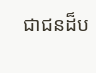ជាជនដ៏ប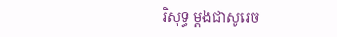រិសុទ្ធ ម្ដងជាសូរេច